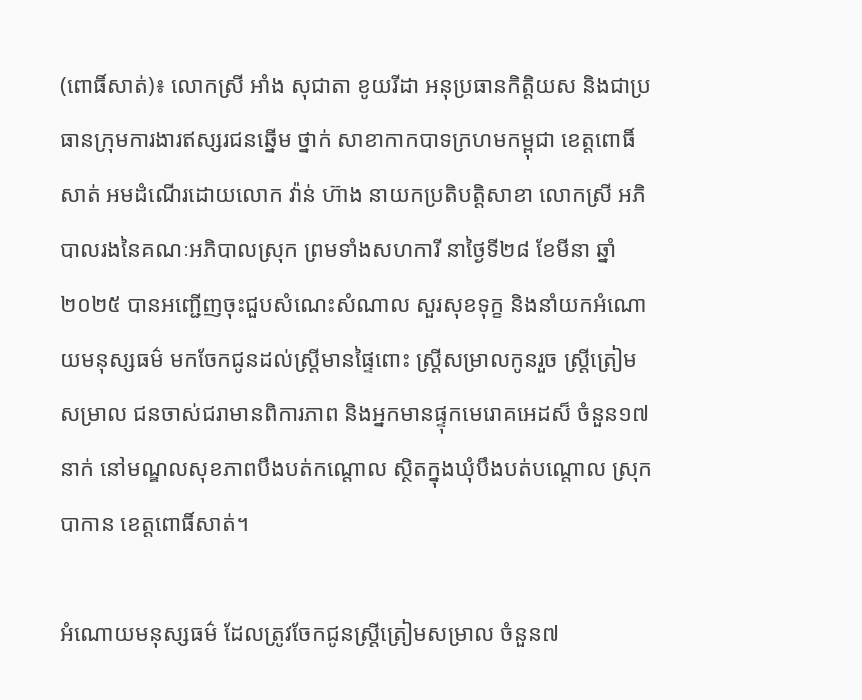(ពោធិ៍សាត់)៖ លោកស្រី អាំង សុជាតា ខូយរីដា អនុប្រធានកិត្តិយស និងជាប្រធានក្រុមការងារឥស្សរជនឆ្នើម ថ្នាក់ សាខាកាកបាទក្រហមកម្ពុជា ខេត្តពោធិ៍សាត់ អមដំណើរដោយលោក វ៉ាន់ ហ៊ាង នាយកប្រតិបត្តិសាខា លោកស្រី អភិបាលរងនៃគណៈអភិបាលស្រុក ព្រមទាំងសហការី នាថ្ងៃទី២៨ ខែមីនា ឆ្នាំ២០២៥ បានអញ្ជើញចុះជួបសំណេះសំណាល សួរសុខទុក្ខ និងនាំយកអំណោយមនុស្សធម៌ មកចែកជូនដល់ស្រ្តីមានផ្ទៃពោះ ស្ត្រីសម្រាលកូនរួច ស្ត្រីត្រៀមសម្រាល ជនចាស់ជរាមានពិការភាព និងអ្នកមានផ្ទុកមេរោគអេដស៏ ចំនួន១៧នាក់ នៅមណ្ឌលសុខភាពបឹងបត់កណ្តោល ស្ថិតក្នុងឃុំបឹងបត់បណ្តោល ស្រុកបាកាន ខេត្តពោធិ៍សាត់។

អំណោយមនុស្សធម៌ ដែលត្រូវចែកជូនស្រ្តីត្រៀមសម្រាល ចំនួន៧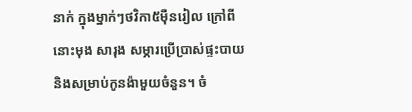នាក់ ក្នុងម្នាក់ៗថវិកា៥ម៉ឺនរៀល ក្រៅពីនោះមុង សារុង សម្ភារប្រើប្រាស់ផ្ទះបាយ និងសម្រាប់កូនង៉ាមួយចំនួន។ ចំ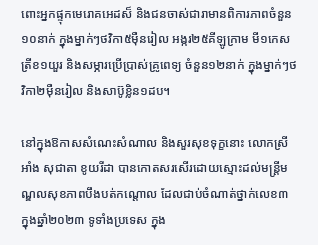ពោះអ្នកផ្ទុកមេរោគអេដស៏ និងជនចាស់ជារាមានពិការភាពចំនួន១០នាក់ ក្នុងម្នាក់ៗថវិកា៥ម៉ឺនរៀល អង្ករ២៥គីឡូក្រាម មី១កេស ត្រីខ១យួរ និងសម្ភារប្រើប្រាស់គ្រូពេទ្យ ចំនួន១២នាក់ ក្នុងម្នាក់ៗថវិកា២ម៉ឺនរៀល និងសាប៊ូខ្លិន១ដប។

នៅក្នុងឱកាសសំណេះសំណាល និងសួរសុខទុក្ខនោះ លោកស្រី អាំង សុជាតា ខូយរីដា បានកោតសរសើរដោយស្មោះដល់មន្ត្រីមណ្ឌលសុខភាពបឹងបត់កណ្តោល ដែលជាប់ចំណាត់ថ្នាក់លេខ៣ ក្នុងឆ្នាំ២០២៣ ទូទាំងប្រទេស ក្នុង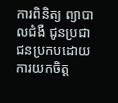ការពិនិត្យ ព្យាបាលជំងឺ ជូនប្រជាជនប្រកបដោយការយកចិត្ត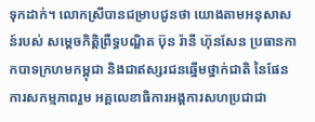ទុកដាក់។ លោកស្រីបានជម្រាបជូនថា យោងតាមអនុសាសន៍របស់ សម្ដេចកិត្តិព្រឺទ្ធបណ្ឌិត ប៊ុន រ៉ានី ហ៊ុនសែន ប្រធានកាកបាទក្រហមកម្ពុជា និងជាឥស្សរជនឆ្នើមថ្នាក់ជាតិ នៃផែនការសកម្មភាពរួម អគ្គលេខាធិការអង្គការសហប្រជាជា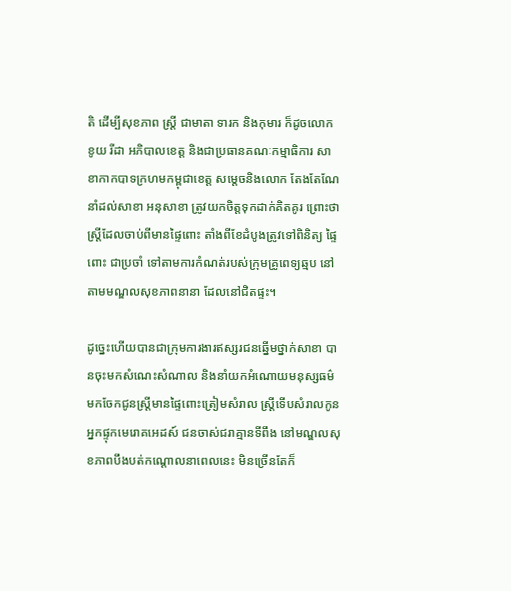តិ ដើម្បីសុខភាព ស្រ្តី ជាមាតា ទារក និងកុមារ ក៏ដូចលោក ខូយ រីដា អភិបាលខេត្ត និងជាប្រធានគណៈកម្មាធិការ សាខាកាកបាទក្រហមកម្ពុជាខេត្ត សម្តេចនិងលោក តែងតែណែនាំដល់សាខា អនុសាខា ត្រូវយកចិត្តទុកដាក់គិតគូរ ព្រោះថាស្ត្រីដែលចាប់ពីមានផ្ទៃពោះ តាំងពីខែដំបូងត្រូវទៅពិនិត្យ ផ្ទៃពោះ ជាប្រចាំ ទៅតាមការកំណត់របស់ក្រុមគ្រូពេទ្យឆ្មប នៅតាមមណ្ឌលសុខភាពនានា ដែលនៅជិតផ្ទះ។

ដូច្នេះហើយបានជាក្រុមការងារឥស្សរជនឆ្នើមថ្នាក់សាខា បានចុះមកសំណេះសំណាល និងនាំយកអំណោយមនុស្សធម៌មកចែកជូនស្ត្រីមានផ្ទៃពោះត្រៀមសំរាល ស្ត្រីទើបសំរាលកូន អ្នកផ្ទុកមេរោគអេដស៍ ជនចាស់ជរាគ្មានទីពឹង នៅមណ្ឌលសុខភាពបឹងបត់កណ្តោលនាពេលនេះ មិនច្រើនតែក៏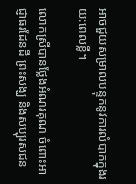អាចជួយសម្រាលបន្ទុកនូវការលំបាកក្នុងរយ:ពេលខ្លី។

លោកស្រីបានថ្លែងអំណរគុណ ចំពោះអាជ្ញាធរដែនដី ព្រះសង្ឃ និងសប្បុរសជន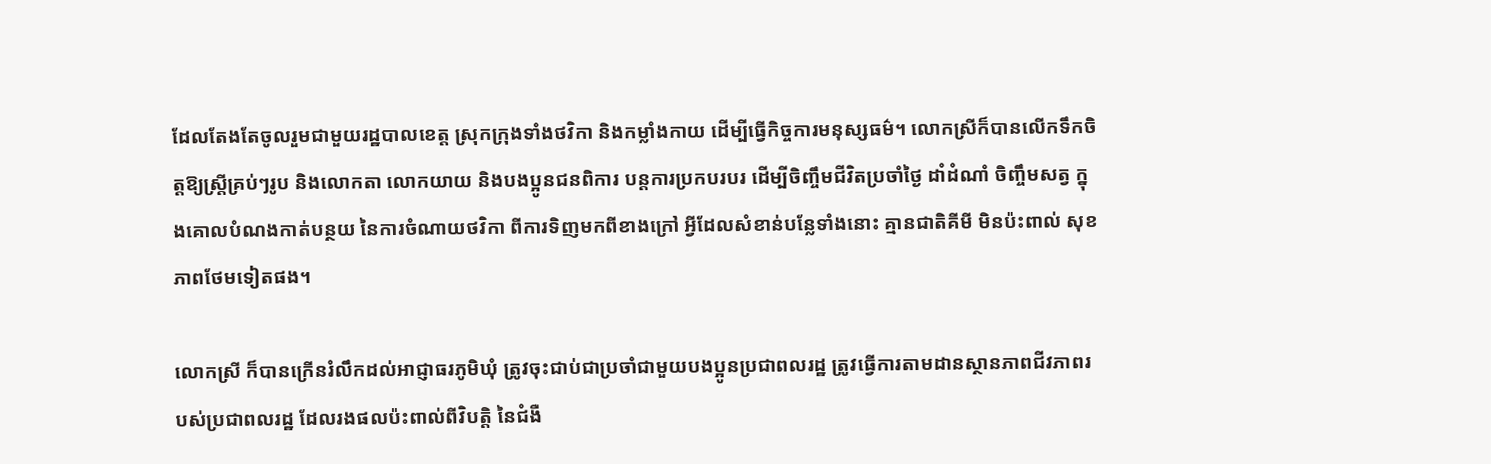ដែលតែងតែចូលរួមជាមួយរដ្ឋបាលខេត្ត ស្រុកក្រុងទាំងថវិកា និងកម្លាំងកាយ ដើម្បីធ្វើកិច្ចការមនុស្សធម៌។ លោកស្រីក៏បានលើកទឹកចិត្តឱ្យស្ត្រីគ្រប់ៗរូប និងលោកតា លោកយាយ និងបងប្អូនជនពិការ បន្តការប្រកបរបរ ដើម្បីចិញ្ចឹមជីវិតប្រចាំថ្ងៃ ដាំដំណាំ ចិញ្ចឹមសត្វ ក្នុងគោលបំណងកាត់បន្ថយ នៃការចំណាយថវិកា ពីការទិញមកពីខាងក្រៅ អ្វីដែលសំខាន់បន្លែទាំងនោះ គ្មានជាតិគីមី មិនប៉ះពាល់ សុខភាពថែមទៀតផង។

លោកស្រី ក៏បានក្រើនរំលឹកដល់អាជ្ញាធរភូមិឃុំ ត្រូវចុះជាប់ជាប្រចាំជាមួយបងប្អូនប្រជាពលរដ្ឋ ត្រូវធ្វើការតាមដានស្ថានភាពជីវភាពរបស់ប្រជាពលរដ្ឋ ដែលរងផលប៉ះពាល់ពីវិបត្តិ នៃជំងឺ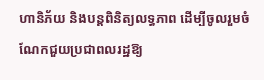ហានិភ័យ និងបន្តពិនិត្យលទ្ធភាព ដើម្បីចូលរួមចំណែកជួយប្រជាពលរដ្ឋឱ្យ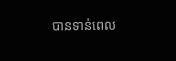បានទាន់ពេល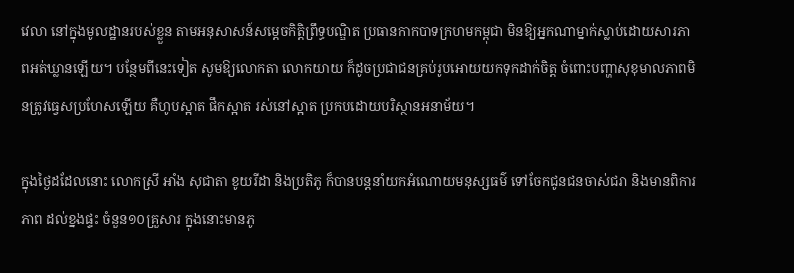វេលា នៅក្នុងមូលដ្ឋានរបស់ខ្លួន តាមអនុសាសន៍សម្តេចកិត្តិព្រឹទ្ធបណ្ឌិត ប្រធានកាកបាទក្រហមកម្ពុជា មិនឱ្យអ្នកណាម្នាក់ស្លាប់ដោយសារភាពអត់ឃ្លានឡើយ។ បន្ថែមពីនេះទៀត សូមឱ្យលោកតា លោកយាយ ក៏ដូចប្រជាជនគ្រប់រូបអោយយកទុកដាក់ចិត្ត ចំពោះបញ្ហាសុខុមាលភាពមិនត្រូវធ្វេសប្រហែសឡើយ គឺហូបស្អាត ផឹកស្អាត រស់នៅស្អាត ប្រកបដោយបរិស្ថានអនាម័យ។

ក្នុងថ្ងៃដដែលនោះ លោកស្រី អាំង សុជាតា ខូយរីដា និងប្រតិភូ ក៏បានបន្តនាំយកអំណោយមនុស្សធម៌ ទៅចែកជូនជនចាស់ជរា និងមានពិការភាព ដល់ខ្នងផ្ទះ ចំនួន១០គ្រួសារ ក្នុងនោះមានភូ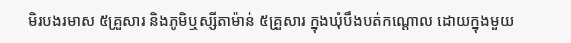មិរបងរមាស ៥គ្រួសារ និងភូមិឬស្សីតាម៉ាន់ ៥គ្រួសារ ក្នុងឃុំបឹងបត់កណ្តោល ដោយក្នុងមួយ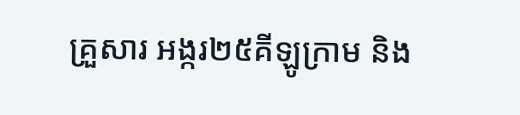គ្រួសារ អង្ករ២៥គីឡូក្រាម និង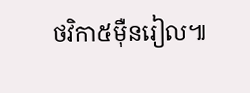ថវិកា៥ម៉ឺនរៀល៕